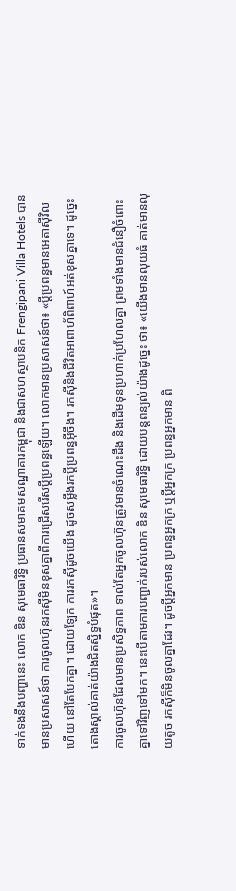ទាក់ទងនឹងបញ្ហានេះ លោក ឌិន សុមេធារិទ្ធិ ប្រធានសមាគមសណ្ឋាគារកម្ពុជា និងជាសហស្ថាបនិក Frengipani Villa Hotels បានមានប្រសាសន៍ថា ការចូលហ៊ុនរកស៊ីមិនខុសគ្នាពីការជ្រើសរើសប្តីប្រពន្ធឡើយ។ លោកមានប្រសាសន៍ថា៖ «ប្តីប្រពន្ធមានអេតាស៊ីវិលហើយ នៅតែបែកគ្នា។ ដោយឡែក ការរកស៊ីដូចយើង ដូចសម្លឹងរកប្តីប្រពន្ធអ៊ីចឹង។ រកស៊ីនិងជីវិតអាពាហ័ពិពាហ៍អត់ខុសគ្នាទេ។ ដូច្នេះ តោងស្គាល់គាត់យ៉ាងជិតស្និទ្ធបំផុត»។
ការចូលហ៊ុនដែលមានប្រសិទ្ធភាព ទាល់តែអ្នកចូលហ៊ុនត្រូវមានចំណេះដឹង និងដើមទុនប្រហាក់ប្រហែលគ្នា ព្រមទាំងមានជំនឿចំពោះគ្នាទៅវិញទៅមក។ នេះបើតាមការបញ្ជាក់របស់លោក ឌិន សុមេធារិទ្ធិ ដោយបន្តពន្យល់យ៉ាងដូច្នេះ ថា៖ «យើងមានលុយធំ គាត់មានលុយតូច រកស៊ីក៏មិនចូលគ្នាដែរ។ ដូចប្តីអ្នកមាន ប្រពន្ធអ្នកក្រ ឬប្តីអ្នកក្រ ប្រពន្ធអ្នកមាន ពិ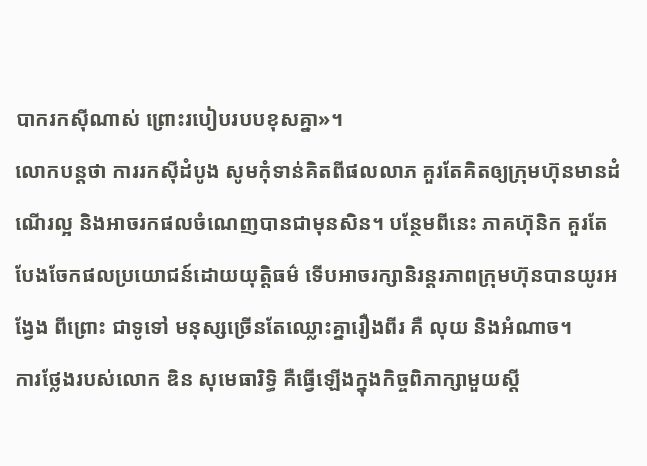បាករកស៊ីណាស់ ព្រោះរបៀបរបបខុសគ្នា»។
លោកបន្តថា ការរកស៊ីដំបូង សូមកុំទាន់គិតពីផលលាភ គួរតែគិតឲ្យក្រុមហ៊ុនមានដំណើរល្អ និងអាចរកផលចំណេញបានជាមុនសិន។ បន្ថែមពីនេះ ភាគហ៊ុនិក គួរតែបែងចែកផលប្រយោជន៍ដោយយុត្តិធម៌ ទើបអាចរក្សានិរន្តរភាពក្រុមហ៊ុនបានយូរអង្វែង ពីព្រោះ ជាទូទៅ មនុស្សច្រើនតែឈ្លោះគ្នារឿងពីរ គឺ លុយ និងអំណាច។
ការថ្លែងរបស់លោក ឌិន សុមេធារិទ្ធិ គឺធ្វើឡើងក្នុងកិច្ចពិភាក្សាមួយស្តី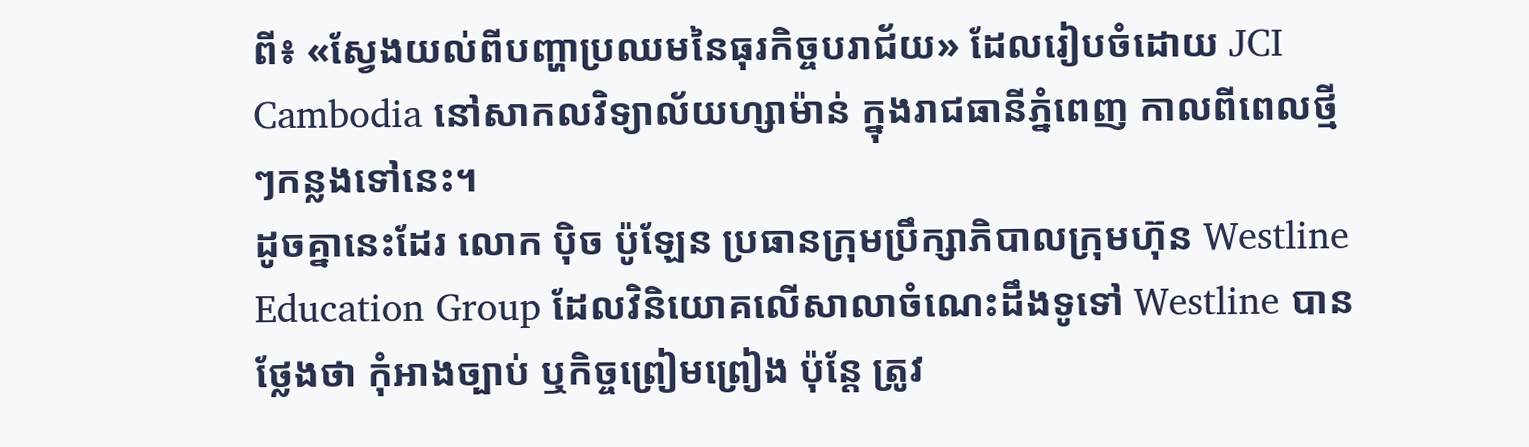ពី៖ «ស្វែងយល់ពីបញ្ហាប្រឈមនៃធុរកិច្ចបរាជ័យ» ដែលរៀបចំដោយ JCI Cambodia នៅសាកលវិទ្យាល័យហ្សាម៉ាន់ ក្នុងរាជធានីភ្នំពេញ កាលពីពេលថ្មីៗកន្លងទៅនេះ។
ដូចគ្នានេះដែរ លោក ប៉ិច ប៉ូឡែន ប្រធានក្រុមប្រឹក្សាភិបាលក្រុមហ៊ុន Westline Education Group ដែលវិនិយោគលើសាលាចំណេះដឹងទូទៅ Westline បានថ្លែងថា កុំអាងច្បាប់ ឬកិច្ចព្រៀមព្រៀង ប៉ុន្តែ ត្រូវ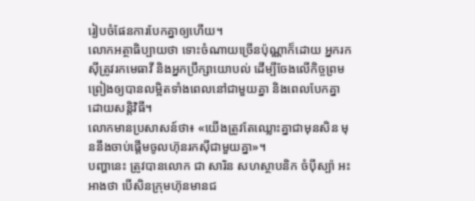រៀបចំផែនការបែកគ្នាឲ្យហើយ។
លោកអត្ថាធិប្បាយថា ទោះចំណាយច្រើនប៉ុណ្ណាក៏ដោយ អ្នករកស៊ីត្រូវរកមេធាវី និងអ្នកប្រឹក្សាយោបល់ ដើម្បីចែងលើកិច្ចព្រមព្រៀងឲ្យបានលម្អិតទាំងពេលនៅជាមួយគ្នា និងពេលបែកគ្នាដោយសន្តិវិធី។
លោកមានប្រសាសន៍ថា៖ «យើងត្រូវតែឈ្លោះគ្នាជាមុនសិន មុននឹងចាប់ផ្តើមចូលហ៊ុនរកស៊ីជាមួយគ្នា»។
បញ្ហានេះ ត្រូវបានលោក ជា សារិន សហស្ថាបនិក ចំប៉ីស្ប៉ា អះអាងថា បើសិនក្រុមហ៊ុនមានជ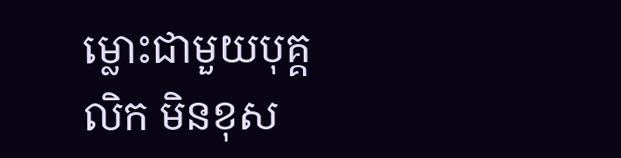ម្លោះជាមួយបុគ្គលិក មិនខុស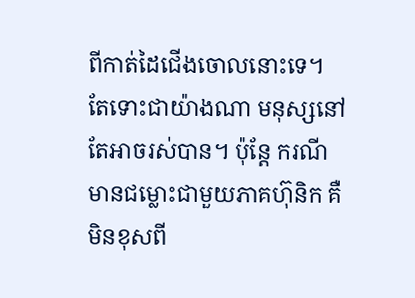ពីកាត់ដៃជើងចោលនោះទេ។ តែទោះជាយ៉ាងណា មនុស្សនៅតែអាចរស់បាន។ ប៉ុន្តែ ករណីមានជម្លោះជាមួយភាគហ៊ុនិក គឺមិនខុសពី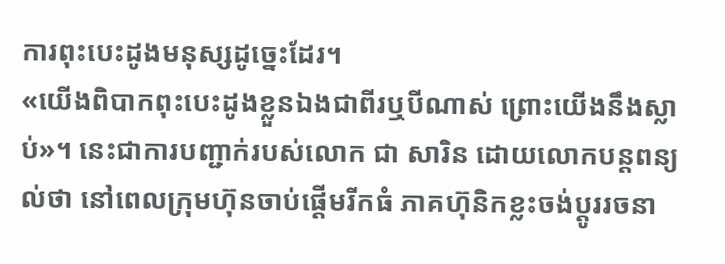ការពុះបេះដូងមនុស្សដូច្នេះដែរ។
«យើងពិបាកពុះបេះដូងខ្លួនឯងជាពីរឬបីណាស់ ព្រោះយើងនឹងស្លាប់»។ នេះជាការបញ្ជាក់របស់លោក ជា សារិន ដោយលោកបន្តពន្យល់ថា នៅពេលក្រុមហ៊ុនចាប់ផ្តើមរីកធំ ភាគហ៊ុនិកខ្លះចង់ប្តូររចនា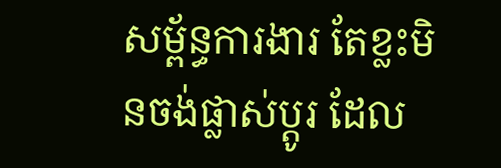សម្ព័ន្ធការងារ តែខ្លះមិនចង់ផ្លាស់ប្តូរ ដែល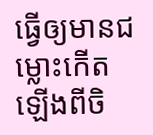ធ្វើឲ្យមានជម្លោះកើតឡើងពីចិ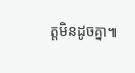ត្តមិនដូចគ្នា៕